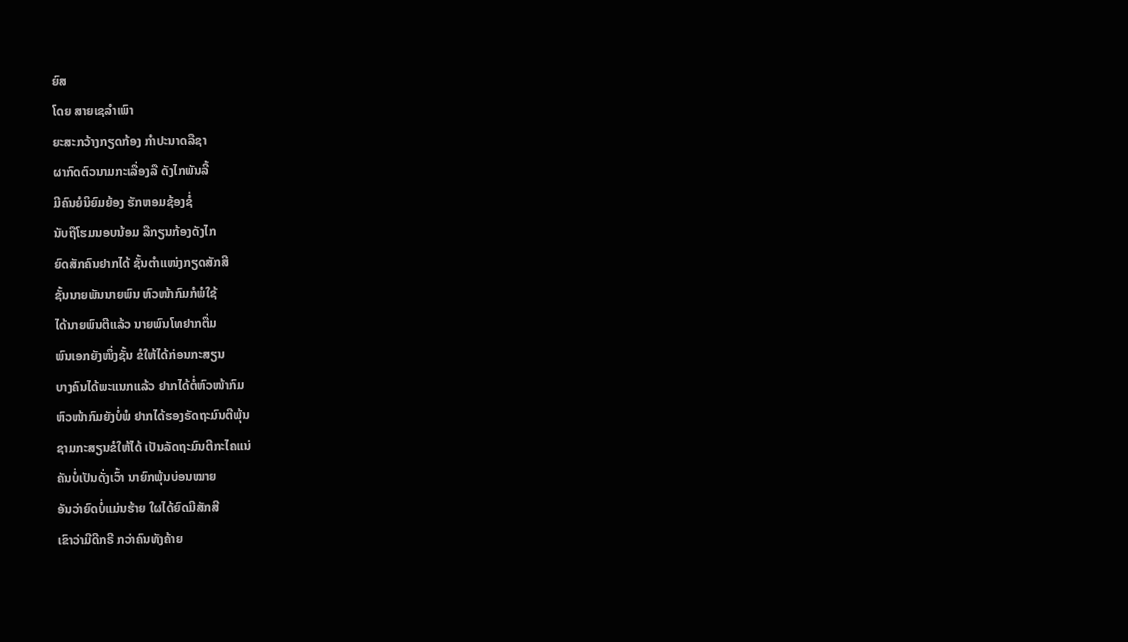ຍົສ
ໂດຍ ສາຍເຊລຳເພົາ
ຍະສະກວ້າງກຽດກ້ອງ ກຳປະນາດລືຊາ
ຜາກົດຕົວນາມກະເລື່ອງລື ດັງໄກພັນລີ້
ມີຄົນຍໍນິຍົມຍ້ອງ ຮັກຫອມຊ້ອງຊໍ່
ນັບຖືໂຮມນອບນ້ອມ ລືກຽນກ້ອງດັງໄກ
ຍົດສັກຄົນຢາກໄດ້ ຊັ້ນຕໍາແໜ່ງກຽດສັກສີ
ຊັ້ນນາຍພັນນາຍພົນ ຫົວໜ້າກົມກໍພໍໃຊ້
ໄດ້ນາຍພົນຕີແລ້ວ ນາຍພົນໂທຢາກຕື່ມ
ພົນເອກຍັງໜຶ່ງຊັ້ນ ຂໍໃຫ້ໄດ້ກ່ອນກະສຽນ
ບາງຄົນໄດ້ພະແນກແລ້ວ ຢາກໄດ້ຕໍ່ຫົວໜ້າກົມ
ຫົວໜ້າກົມຍັງບໍ່ພໍ ຢາກໄດ້ຮອງຣັດຖະມົນຕີພຸ້ນ
ຊາມກະສຽນຂໍໃຫ້ໄດ້ ເປັນລັດຖະມົນຕີກະໄຄແນ່
ຄັນບໍ່ເປັນດັ່ງເວົ້າ ນາຍົກພຸ້ນບ່ອນໝາຍ
ອັນວ່າຍົດບໍ່ແມ່ນຮ້າຍ ໃຜໄດ້ຍົດມີສັກສີ
ເຂົາວ່າມີດີກຣີ ກວ່າຄົນທັງຄ້າຍ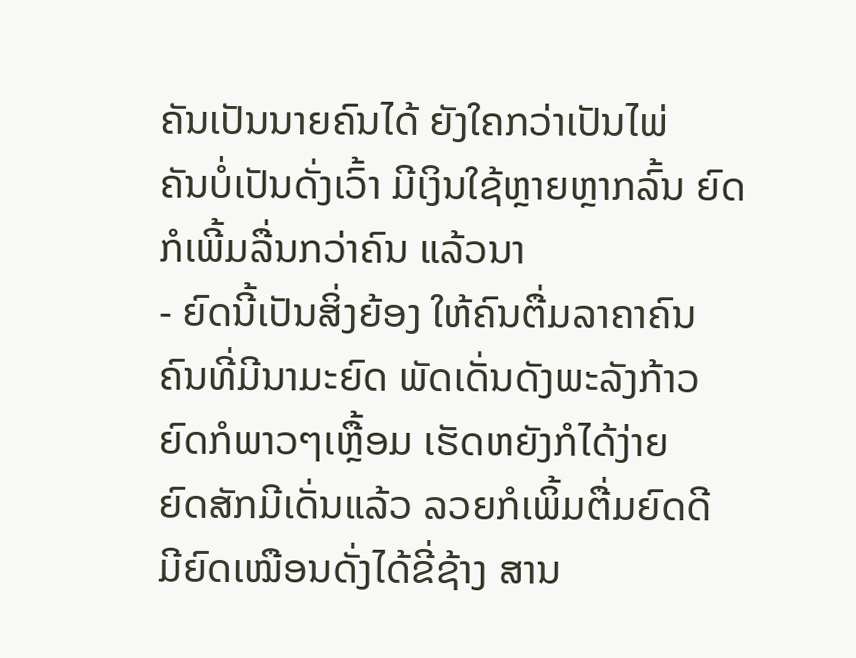ຄັນເປັນນາຍຄົນໄດ້ ຍັງໃຄກວ່າເປັນໄພ່
ຄັນບໍ່ເປັນດັ່ງເວົ້າ ມີເງິນໃຊ້ຫຼາຍຫຼາກລົ້ນ ຍົດກໍເພີ້ມລື່ນກວ່າຄົນ ແລ້ວນາ
- ຍົດນີ້ເປັນສິ່ງຍ້ອງ ໃຫ້ຄົນຕື່ມລາຄາຄົນ
ຄົນທີ່ມີນາມະຍົດ ພັດເດັ່ນດັງພະລັງກ້າວ
ຍົດກໍພາວໆເຫຼື້ອມ ເຮັດຫຍັງກໍໄດ້ງ່າຍ
ຍົດສັກມີເດັ່ນແລ້ວ ລວຍກໍເພິ້ມຕື່ມຍົດດີ
ມີຍົດເໝືອນດັ່ງໄດ້ຂີ່ຊ້າງ ສານ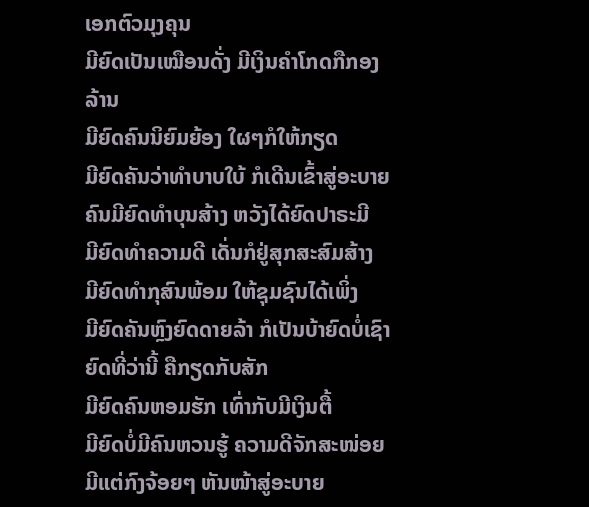ເອກຕົວມຸງຄຸນ
ມີຍົດເປັນເໝືອນດັ່ງ ມີເງິນຄໍາໂກດກືກອງລ້ານ
ມີຍົດຄົນນິຍົມຍ້ອງ ໃຜໆກໍໃຫ້ກຽດ
ມີຍົດຄັນວ່າທໍາບາບໃບ້ ກໍເດີນເຂົ້າສູ່ອະບາຍ
ຄົນມີຍົດທໍາບຸນສ້າງ ຫວັງໄດ້ຍົດປາຣະມີ
ມີຍົດທໍາຄວາມດີ ເດັ່ນກໍຢູ່ສຸກສະສົມສ້າງ
ມີຍົດທໍາກຸສົນພ້ອມ ໃຫ້ຊຸມຊົນໄດ້ເພິ່ງ
ມີຍົດຄັນຫຼົງຍົດດາຍລ້າ ກໍເປັນບ້າຍົດບໍ່ເຊົາ
ຍົດທີ່ວ່ານີ້ ຄືກຽດກັບສັກ
ມີຍົດຄົນຫອມຮັກ ເທົ່າກັບມີເງິນຕື້
ມີຍົດບໍ່ມີຄົນຫວນຮູ້ ຄວາມດີຈັກສະໜ່ອຍ
ມີແຕ່ກົງຈ້ອຍໆ ຫັນໜ້າສູ່ອະບາຍ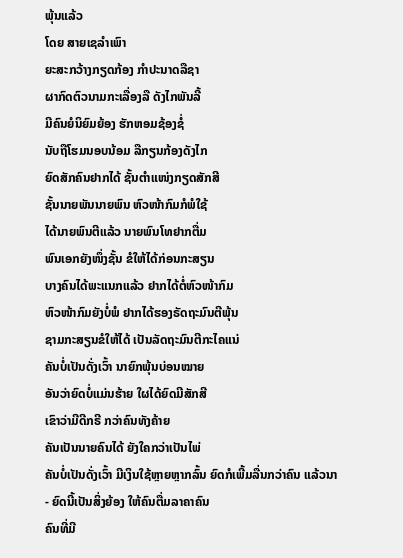ພຸ້ນແລ້ວ
ໂດຍ ສາຍເຊລຳເພົາ
ຍະສະກວ້າງກຽດກ້ອງ ກຳປະນາດລືຊາ
ຜາກົດຕົວນາມກະເລື່ອງລື ດັງໄກພັນລີ້
ມີຄົນຍໍນິຍົມຍ້ອງ ຮັກຫອມຊ້ອງຊໍ່
ນັບຖືໂຮມນອບນ້ອມ ລືກຽນກ້ອງດັງໄກ
ຍົດສັກຄົນຢາກໄດ້ ຊັ້ນຕໍາແໜ່ງກຽດສັກສີ
ຊັ້ນນາຍພັນນາຍພົນ ຫົວໜ້າກົມກໍພໍໃຊ້
ໄດ້ນາຍພົນຕີແລ້ວ ນາຍພົນໂທຢາກຕື່ມ
ພົນເອກຍັງໜຶ່ງຊັ້ນ ຂໍໃຫ້ໄດ້ກ່ອນກະສຽນ
ບາງຄົນໄດ້ພະແນກແລ້ວ ຢາກໄດ້ຕໍ່ຫົວໜ້າກົມ
ຫົວໜ້າກົມຍັງບໍ່ພໍ ຢາກໄດ້ຮອງຣັດຖະມົນຕີພຸ້ນ
ຊາມກະສຽນຂໍໃຫ້ໄດ້ ເປັນລັດຖະມົນຕີກະໄຄແນ່
ຄັນບໍ່ເປັນດັ່ງເວົ້າ ນາຍົກພຸ້ນບ່ອນໝາຍ
ອັນວ່າຍົດບໍ່ແມ່ນຮ້າຍ ໃຜໄດ້ຍົດມີສັກສີ
ເຂົາວ່າມີດີກຣີ ກວ່າຄົນທັງຄ້າຍ
ຄັນເປັນນາຍຄົນໄດ້ ຍັງໃຄກວ່າເປັນໄພ່
ຄັນບໍ່ເປັນດັ່ງເວົ້າ ມີເງິນໃຊ້ຫຼາຍຫຼາກລົ້ນ ຍົດກໍເພີ້ມລື່ນກວ່າຄົນ ແລ້ວນາ
- ຍົດນີ້ເປັນສິ່ງຍ້ອງ ໃຫ້ຄົນຕື່ມລາຄາຄົນ
ຄົນທີ່ມີ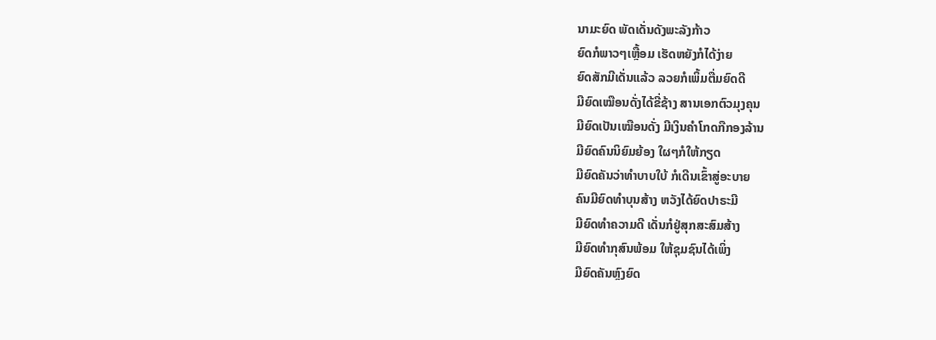ນາມະຍົດ ພັດເດັ່ນດັງພະລັງກ້າວ
ຍົດກໍພາວໆເຫຼື້ອມ ເຮັດຫຍັງກໍໄດ້ງ່າຍ
ຍົດສັກມີເດັ່ນແລ້ວ ລວຍກໍເພິ້ມຕື່ມຍົດດີ
ມີຍົດເໝືອນດັ່ງໄດ້ຂີ່ຊ້າງ ສານເອກຕົວມຸງຄຸນ
ມີຍົດເປັນເໝືອນດັ່ງ ມີເງິນຄໍາໂກດກືກອງລ້ານ
ມີຍົດຄົນນິຍົມຍ້ອງ ໃຜໆກໍໃຫ້ກຽດ
ມີຍົດຄັນວ່າທໍາບາບໃບ້ ກໍເດີນເຂົ້າສູ່ອະບາຍ
ຄົນມີຍົດທໍາບຸນສ້າງ ຫວັງໄດ້ຍົດປາຣະມີ
ມີຍົດທໍາຄວາມດີ ເດັ່ນກໍຢູ່ສຸກສະສົມສ້າງ
ມີຍົດທໍາກຸສົນພ້ອມ ໃຫ້ຊຸມຊົນໄດ້ເພິ່ງ
ມີຍົດຄັນຫຼົງຍົດ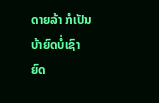ດາຍລ້າ ກໍເປັນບ້າຍົດບໍ່ເຊົາ
ຍົດ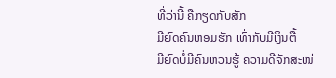ທີ່ວ່ານີ້ ຄືກຽດກັບສັກ
ມີຍົດຄົນຫອມຮັກ ເທົ່າກັບມີເງິນຕື້
ມີຍົດບໍ່ມີຄົນຫວນຮູ້ ຄວາມດີຈັກສະໜ່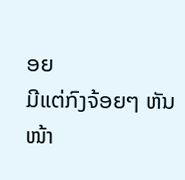ອຍ
ມີແຕ່ກົງຈ້ອຍໆ ຫັນໜ້າ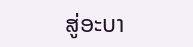ສູ່ອະບາ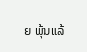ຍ ພຸ້ນແລ້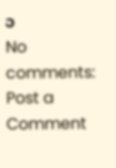ວ
No comments:
Post a Comment